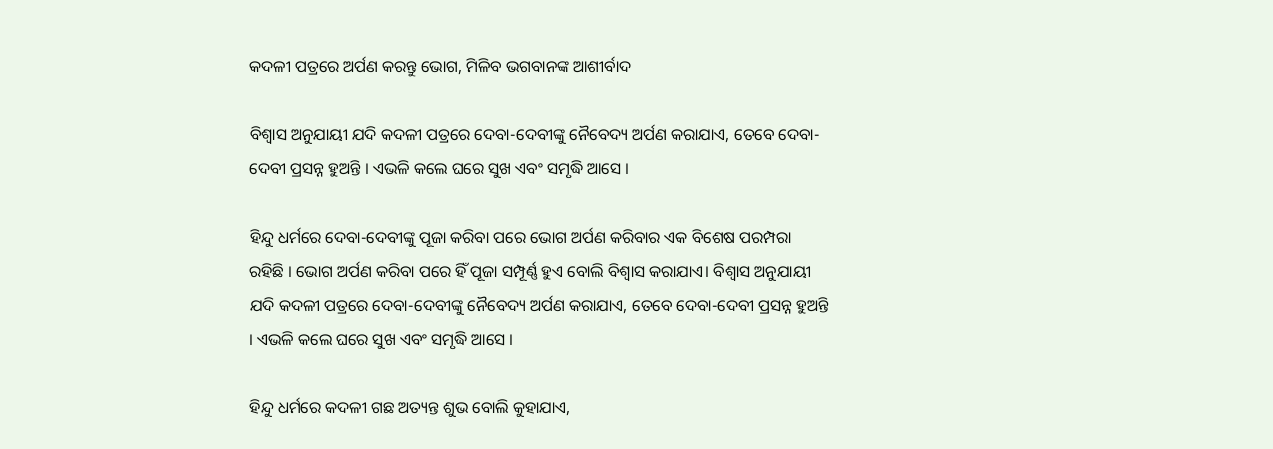କଦଳୀ ପତ୍ରରେ ଅର୍ପଣ କରନ୍ତୁ ଭୋଗ, ମିଳିବ ଭଗବାନଙ୍କ ଆଶୀର୍ବାଦ

ବିଶ୍ୱାସ ଅନୁଯାୟୀ ଯଦି କଦଳୀ ପତ୍ରରେ ଦେବା-ଦେବୀଙ୍କୁ ନୈବେଦ୍ୟ ଅର୍ପଣ କରାଯାଏ, ତେବେ ଦେବା-ଦେବୀ ପ୍ରସନ୍ନ ହୁଅନ୍ତି । ଏଭଳି କଲେ ଘରେ ସୁଖ ଏବଂ ସମୃଦ୍ଧି ଆସେ ।

ହିନ୍ଦୁ ଧର୍ମରେ ଦେବା-ଦେବୀଙ୍କୁ ପୂଜା କରିବା ପରେ ଭୋଗ ଅର୍ପଣ କରିବାର ଏକ ବିଶେଷ ପରମ୍ପରା ରହିଛି । ଭୋଗ ଅର୍ପଣ କରିବା ପରେ ହିଁ ପୂଜା ସମ୍ପୂର୍ଣ୍ଣ ହୁଏ ବୋଲି ବିଶ୍ୱାସ କରାଯାଏ। ବିଶ୍ୱାସ ଅନୁଯାୟୀ ଯଦି କଦଳୀ ପତ୍ରରେ ଦେବା-ଦେବୀଙ୍କୁ ନୈବେଦ୍ୟ ଅର୍ପଣ କରାଯାଏ, ତେବେ ଦେବା-ଦେବୀ ପ୍ରସନ୍ନ ହୁଅନ୍ତି । ଏଭଳି କଲେ ଘରେ ସୁଖ ଏବଂ ସମୃଦ୍ଧି ଆସେ ।

ହିନ୍ଦୁ ଧର୍ମରେ କଦଳୀ ଗଛ ଅତ୍ୟନ୍ତ ଶୁଭ ବୋଲି କୁହାଯାଏ,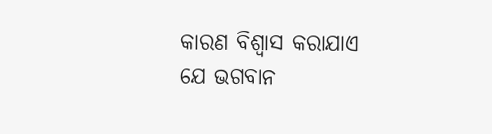କାରଣ ବିଶ୍ୱାସ କରାଯାଏ ଯେ ଭଗବାନ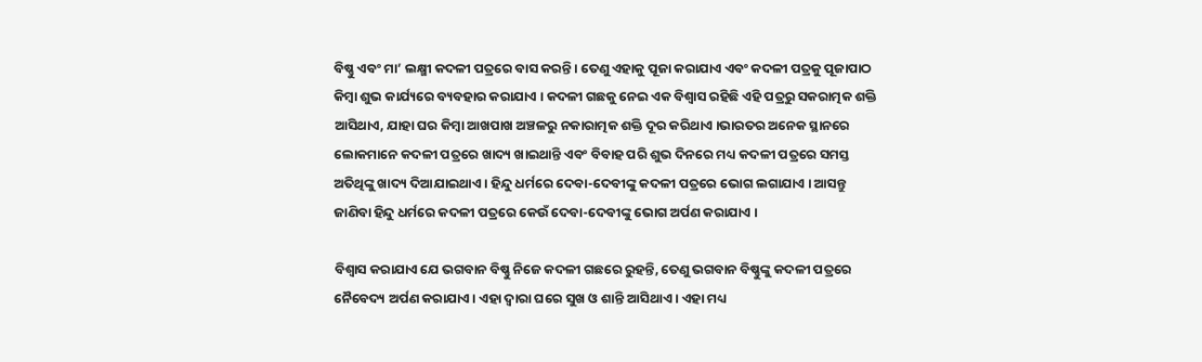ବିଷ୍ଣୁ ଏବଂ ମା’ ଲକ୍ଷ୍ମୀ କଦଳୀ ପତ୍ରରେ ବାସ କରନ୍ତି । ତେଣୁ ଏହାକୁ ପୂଜା କରାଯାଏ ଏବଂ କଦଳୀ ପତ୍ରକୁ ପୂଜାପାଠ କିମ୍ବା ଶୁଭ କାର୍ଯ୍ୟରେ ବ୍ୟବହାର କରାଯାଏ । କଦଳୀ ଗଛକୁ ନେଇ ଏକ ବିଶ୍ୱାସ ରହିଛି ଏହି ପତ୍ରରୁ ସକରାତ୍ମକ ଶକ୍ତି ଆସିଥାଏ, ଯାହା ଘର କିମ୍ବା ଆଖପାଖ ଅଞ୍ଚଳରୁ ନକାରାତ୍ମକ ଶକ୍ତି ଦୂର କରିଥାଏ ।ଭାରତର ଅନେକ ସ୍ଥାନରେ ଲୋକମାନେ କଦଳୀ ପତ୍ରରେ ଖାଦ୍ୟ ଖାଇଥାନ୍ତି ଏବଂ ବିବାହ ପରି ଶୁଭ ଦିନରେ ମଧ୍ୟ କଦଳୀ ପତ୍ରରେ ସମସ୍ତ ଅତିଥିଙ୍କୁ ଖାଦ୍ୟ ଦିଆଯାଇଥାଏ । ହିନ୍ଦୁ ଧର୍ମରେ ଦେବା-ଦେବୀଙ୍କୁ କଦଳୀ ପତ୍ରରେ ଭୋଗ ଲଗାଯାଏ । ଆସନ୍ତୁ ଜାଣିବା ହିନ୍ଦୁ ଧର୍ମରେ କଦଳୀ ପତ୍ରରେ କେଉଁ ଦେବା-ଦେବୀଙ୍କୁ ଭୋଗ ଅର୍ପଣ କରାଯାଏ ।

ବିଶ୍ୱାସ କରାଯାଏ ଯେ ଭଗବାନ ବିଷ୍ଣୁ ନିଜେ କଦଳୀ ଗଛରେ ରୁହନ୍ତି, ତେଣୁ ଭଗବାନ ବିଷ୍ଣୁଙ୍କୁ କଦଳୀ ପତ୍ରରେ ନୈବେଦ୍ୟ ଅର୍ପଣ କରାଯାଏ । ଏହା ଦ୍ୱାରା ଘରେ ସୁଖ ଓ ଶାନ୍ତି ଆସିଥାଏ । ଏହା ମଧ୍ୟ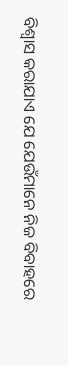ବିଶ୍ୱାସ କରାଯାଏ ଯେ ଯେଉଁମାନେ ନିଜ ବିବାହରେ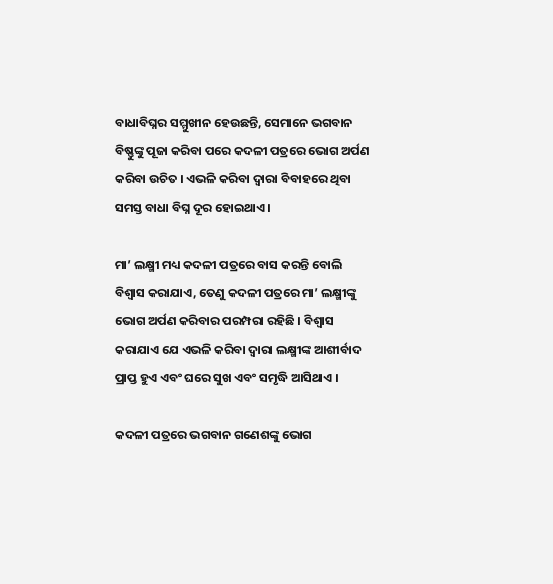ବାଧାବିଘ୍ନର ସମ୍ମୁଖୀନ ହେଉଛନ୍ତି, ସେମାନେ ଭଗବାନ ବିଷ୍ଣୁଙ୍କୁ ପୂଜା କରିବା ପରେ କଦଳୀ ପତ୍ରରେ ଭୋଗ ଅର୍ପଣ କରିବା ଉଚିତ । ଏଭଳି କରିବା ଦ୍ୱାରା ବିବାହରେ ଥିବା ସମସ୍ତ ବାଧା ବିଘ୍ନ ଦୂର ହୋଇଥାଏ ।

ମା’ ଲକ୍ଷ୍ମୀ ମଧ୍ୟ କଦଳୀ ପତ୍ରରେ ବାସ କରନ୍ତି ବୋଲି ବିଶ୍ୱାସ କରାଯାଏ, ତେଣୁ କଦଳୀ ପତ୍ରରେ ମା’ ଲକ୍ଷ୍ମୀଙ୍କୁ ଭୋଗ ଅର୍ପଣ କରିବାର ପରମ୍ପରା ରହିଛି । ବିଶ୍ୱାସ କରାଯାଏ ଯେ ଏଭଳି କରିବା ଦ୍ୱାରା ଲକ୍ଷ୍ମୀଙ୍କ ଆଶୀର୍ବାଦ ପ୍ରାପ୍ତ ହୁଏ ଏବଂ ଘରେ ସୁଖ ଏବଂ ସମୃଦ୍ଧି ଆସିଥାଏ ।

କଦଳୀ ପତ୍ରରେ ଭଗବାନ ଗଣେଶଙ୍କୁ ଭୋଗ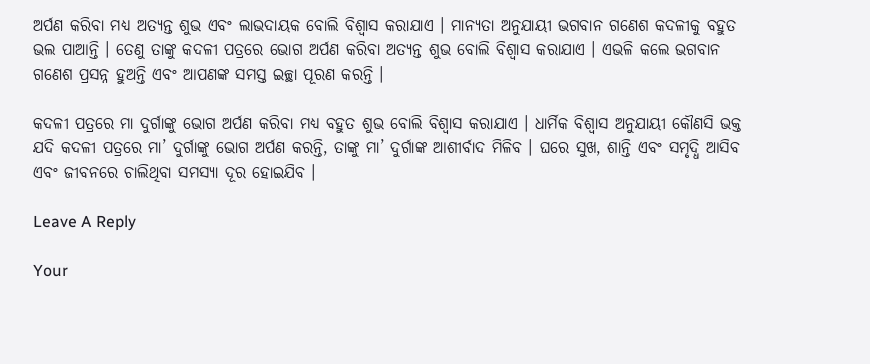ଅର୍ପଣ କରିବା ମଧ୍ୟ ଅତ୍ୟନ୍ତ ଶୁଭ ଏବଂ ଲାଭଦାୟକ ବୋଲି ବିଶ୍ୱାସ କରାଯାଏ । ମାନ୍ୟତା ଅନୁଯାୟୀ ଭଗବାନ ଗଣେଶ କଦଳୀକୁ ବହୁତ ଭଲ ପାଆନ୍ତି । ତେଣୁ ତାଙ୍କୁ କଦଳୀ ପତ୍ରରେ ଭୋଗ ଅର୍ପଣ କରିବା ଅତ୍ୟନ୍ତ ଶୁଭ ବୋଲି ବିଶ୍ୱାସ କରାଯାଏ । ଏଭଳି କଲେ ଭଗବାନ ଗଣେଶ ପ୍ରସନ୍ନ ହୁଅନ୍ତି ଏବଂ ଆପଣଙ୍କ ସମସ୍ତ ଇଚ୍ଛା ପୂରଣ କରନ୍ତି ।

କଦଳୀ ପତ୍ରରେ ମା ଦୁର୍ଗାଙ୍କୁ ଭୋଗ ଅର୍ପଣ କରିବା ମଧ୍ୟ ବହୁତ ଶୁଭ ବୋଲି ବିଶ୍ୱାସ କରାଯାଏ । ଧାର୍ମିକ ବିଶ୍ୱାସ ଅନୁଯାୟୀ କୌଣସି ଭକ୍ତ ଯଦି କଦଳୀ ପତ୍ରରେ ମା’ ଦୁର୍ଗାଙ୍କୁ ଭୋଗ ଅର୍ପଣ କରନ୍ତି, ତାଙ୍କୁ ମା’ ଦୁର୍ଗାଙ୍କ ଆଶୀର୍ବାଦ ମିଳିବ । ଘରେ ସୁଖ, ଶାନ୍ତି ଏବଂ ସମୃଦ୍ଧି ଆସିବ ଏବଂ ଜୀବନରେ ଚାଲିଥିବା ସମସ୍ୟା ଦୂର ହୋଇଯିବ ।

Leave A Reply

Your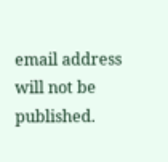email address will not be published.